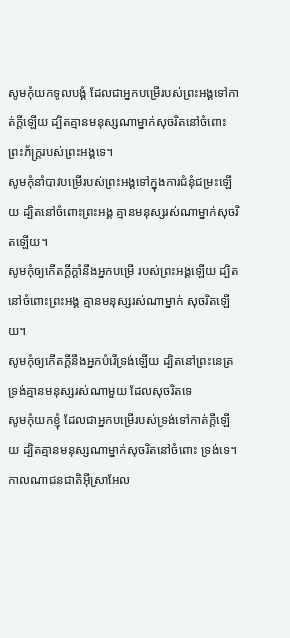សូមកុំយកទូលបង្គំ ដែលជាអ្នកបម្រើរបស់ព្រះអង្គទៅកាត់ក្ដីឡើយ ដ្បិតគ្មានមនុស្សណាម្នាក់សុចរិតនៅចំពោះ ព្រះភ័ក្ត្ររបស់ព្រះអង្គទេ។
សូមកុំនាំបាវបម្រើរបស់ព្រះអង្គទៅក្នុងការជំនុំជម្រះឡើយ ដ្បិតនៅចំពោះព្រះអង្គ គ្មានមនុស្សរស់ណាម្នាក់សុចរិតឡើយ។
សូមកុំឲ្យកើតក្ដីក្ដាំនឹងអ្នកបម្រើ របស់ព្រះអង្គឡើយ ដ្បិតនៅចំពោះព្រះអង្គ គ្មានមនុស្សរស់ណាម្នាក់ សុចរិតឡើយ។
សូមកុំឲ្យកើតក្តីនឹងអ្នកបំរើទ្រង់ឡើយ ដ្បិតនៅព្រះនេត្រទ្រង់គ្មានមនុស្សរស់ណាមួយ ដែលសុចរិតទេ
សូមកុំយកខ្ញុំ ដែលជាអ្នកបម្រើរបស់ទ្រង់ទៅកាត់ក្តីឡើយ ដ្បិតគ្មានមនុស្សណាម្នាក់សុចរិតនៅចំពោះ ទ្រង់ទេ។
កាលណាជនជាតិអ៊ីស្រាអែល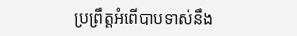ប្រព្រឹត្តអំពើបាបទាស់នឹង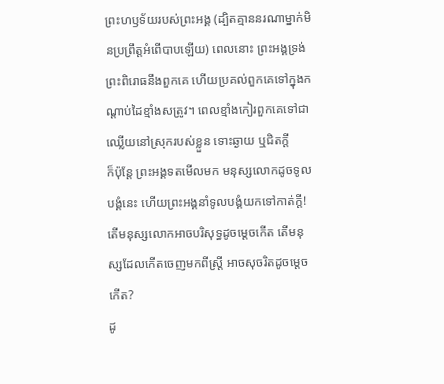ព្រះហឫទ័យរបស់ព្រះអង្គ (ដ្បិតគ្មាននរណាម្នាក់មិនប្រព្រឹត្តអំពើបាបឡើយ) ពេលនោះ ព្រះអង្គទ្រង់ព្រះពិរោធនឹងពួកគេ ហើយប្រគល់ពួកគេទៅក្នុងកណ្ដាប់ដៃខ្មាំងសត្រូវ។ ពេលខ្មាំងកៀរពួកគេទៅជាឈ្លើយនៅស្រុករបស់ខ្លួន ទោះឆ្ងាយ ឬជិតក្ដី
ក៏ប៉ុន្តែ ព្រះអង្គទតមើលមក មនុស្សលោកដូចទូលបង្គំនេះ ហើយព្រះអង្គនាំទូលបង្គំយកទៅកាត់ក្ដី!
តើមនុស្សលោកអាចបរិសុទ្ធដូចម្ដេចកើត តើមនុស្សដែលកើតចេញមកពីស្ត្រី អាចសុចរិតដូចម្ដេចកើត?
ដូ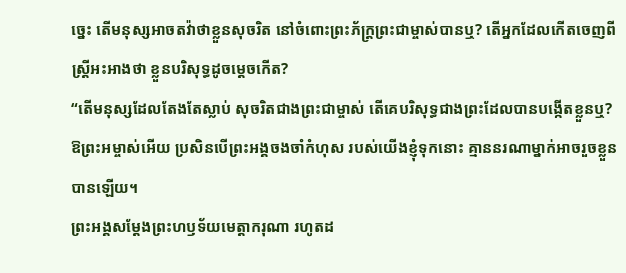ច្នេះ តើមនុស្សអាចតវ៉ាថាខ្លួនសុចរិត នៅចំពោះព្រះភ័ក្ត្រព្រះជាម្ចាស់បានឬ? តើអ្នកដែលកើតចេញពីស្ត្រីអះអាងថា ខ្លួនបរិសុទ្ធដូចម្ដេចកើត?
“តើមនុស្សដែលតែងតែស្លាប់ សុចរិតជាងព្រះជាម្ចាស់ តើគេបរិសុទ្ធជាងព្រះដែលបានបង្កើតខ្លួនឬ?
ឱព្រះអម្ចាស់អើយ ប្រសិនបើព្រះអង្គចងចាំកំហុស របស់យើងខ្ញុំទុកនោះ គ្មាននរណាម្នាក់អាចរួចខ្លួនបានឡើយ។
ព្រះអង្គសម្តែងព្រះហឫទ័យមេត្តាករុណា រហូតដ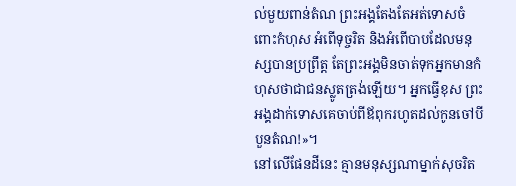ល់មួយពាន់តំណ ព្រះអង្គតែងតែអត់ទោសចំពោះកំហុស អំពើទុច្ចរិត និងអំពើបាបដែលមនុស្សបានប្រព្រឹត្ត តែព្រះអង្គមិនចាត់ទុកអ្នកមានកំហុសថាជាជនស្លូតត្រង់ឡើយ។ អ្នកធ្វើខុស ព្រះអង្គដាក់ទោសគេចាប់ពីឪពុករហូតដល់កូនចៅបីបួនតំណ!»។
នៅលើផែនដីនេះ គ្មានមនុស្សណាម្នាក់សុចរិត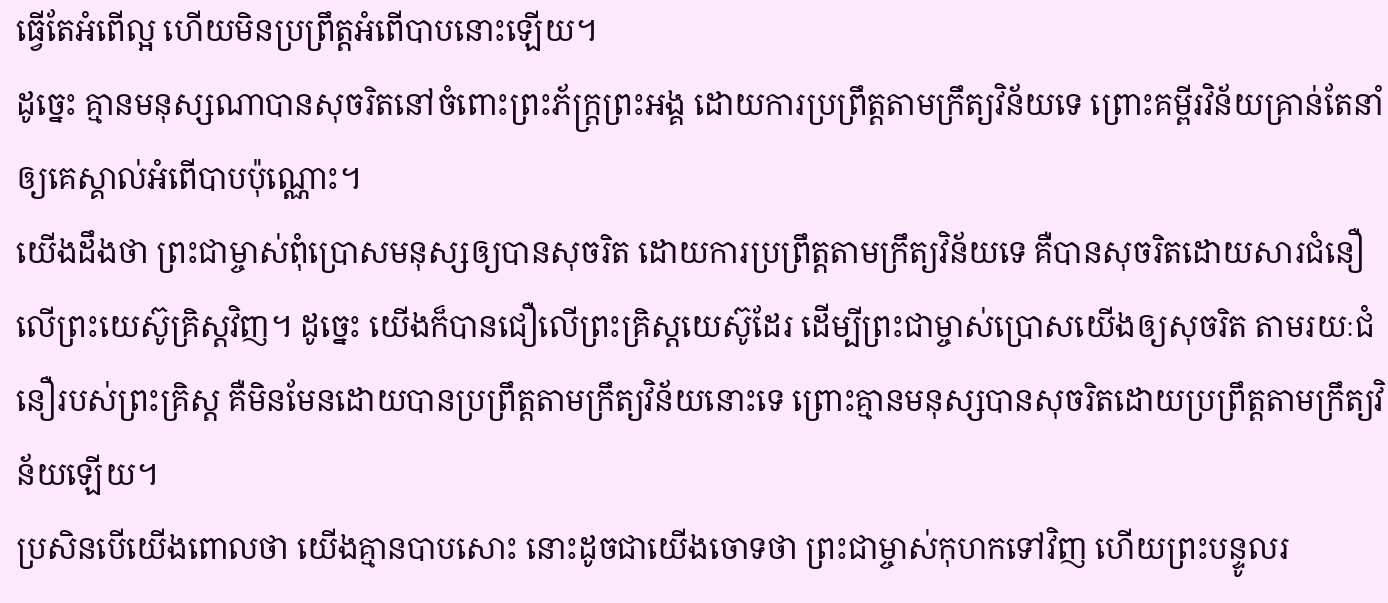ធ្វើតែអំពើល្អ ហើយមិនប្រព្រឹត្តអំពើបាបនោះឡើយ។
ដូច្នេះ គ្មានមនុស្សណាបានសុចរិតនៅចំពោះព្រះភ័ក្ត្រព្រះអង្គ ដោយការប្រព្រឹត្តតាមក្រឹត្យវិន័យទេ ព្រោះគម្ពីរវិន័យគ្រាន់តែនាំឲ្យគេស្គាល់អំពើបាបប៉ុណ្ណោះ។
យើងដឹងថា ព្រះជាម្ចាស់ពុំប្រោសមនុស្សឲ្យបានសុចរិត ដោយការប្រព្រឹត្តតាមក្រឹត្យវិន័យទេ គឺបានសុចរិតដោយសារជំនឿលើព្រះយេស៊ូគ្រិស្តវិញ។ ដូច្នេះ យើងក៏បានជឿលើព្រះគ្រិស្តយេស៊ូដែរ ដើម្បីព្រះជាម្ចាស់ប្រោសយើងឲ្យសុចរិត តាមរយៈជំនឿរបស់ព្រះគ្រិស្ត គឺមិនមែនដោយបានប្រព្រឹត្តតាមក្រឹត្យវិន័យនោះទេ ព្រោះគ្មានមនុស្សបានសុចរិតដោយប្រព្រឹត្តតាមក្រឹត្យវិន័យឡើយ។
ប្រសិនបើយើងពោលថា យើងគ្មានបាបសោះ នោះដូចជាយើងចោទថា ព្រះជាម្ចាស់កុហកទៅវិញ ហើយព្រះបន្ទូលរ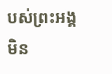បស់ព្រះអង្គមិន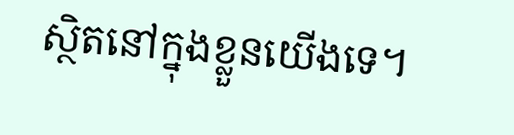ស្ថិតនៅក្នុងខ្លួនយើងទេ។